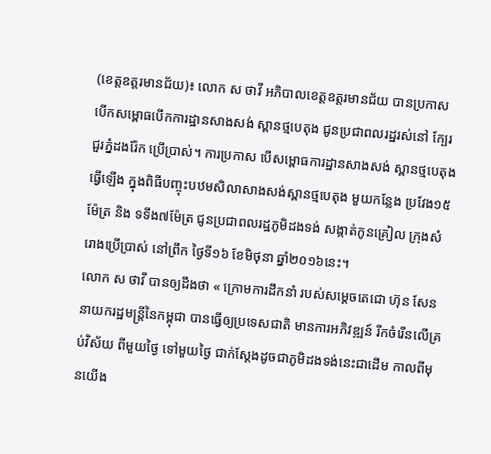(ខេត្តឧត្តរមានជ័យ)៖ លោក ស ថាវី អភិបាលខេត្តឧត្តរមានជ័យ បានប្រកាសបើកសម្ពោធបើកការដ្ឋានសាងសង់ ស្ពានថ្មបេតុង ជូនប្រជាពលរដ្ឋរស់នៅ ក្បែរជួរភ្នំដងរ៉ែក ប្រើប្រាស់។ ការប្រកាស បើសម្ពោធការដ្ឋានសាងសង់ ស្ពានថ្មបេតុង ធ្វើឡើង ក្នុងពិធីបញ្ចុះបឋមសិលាសាងសង់ស្ពានថ្មបេតុង មួយកន្លែង ប្រវែង១៥ម៉ែត្រ និង ទទឹង៧ម៉ែត្រ ជូនប្រជាពលរដ្ឋភូមិដងទង់ សង្កាត់កូនគ្រៀល ក្រុងសំរោងប្រើប្រាស់ នៅព្រឹក ថ្ងៃទី១៦ ខែមិថុនា ឆ្នាំ២០១៦នេះ។
លោក ស ថាវី បានឲ្យដឹងថា « ក្រោមការដឹកនាំ របស់សម្តេចតេជោ ហ៊ុន សែន នាយករដ្ឋមន្ត្រីនៃកម្ពុជា បានធ្វើឲ្យប្រទេសជាតិ មានការអភិវឌ្ឍន៍ រីកចំរើនលើគ្រប់វិស័យ ពីមួយថ្ងៃ ទៅមួយថ្ងៃ ជាក់ស្តែងដូចជាភូមិដងទង់នេះជាដើម កាលពីមុនយើង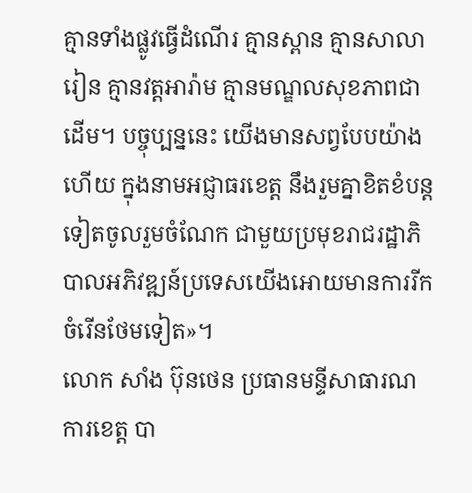គ្មានទាំងផ្លូវធ្វើដំណើរ គ្មានស្ពាន គ្មានសាលារៀន គ្មានវត្តអារ៉ាម គ្មានមណ្ឌលសុខភាពជាដើម។ បច្ចុប្បន្ននេះ យើងមានសព្វបែបយ៉ាង ហើយ ក្នុងនាមអជ្ញាធរខេត្ត នឹងរួមគ្នាខិតខំបន្តទៀតចូលរួមចំណែក ជាមួយប្រមុខរាជរដ្ឋាភិបាលអភិវឌ្ឍន៍ប្រទេសយើងអោយមានការរីកចំរើនថែមទៀត»។
លោក សាំង ប៊ុនថេន ប្រធានមន្ទីសាធារណការខេត្ត បា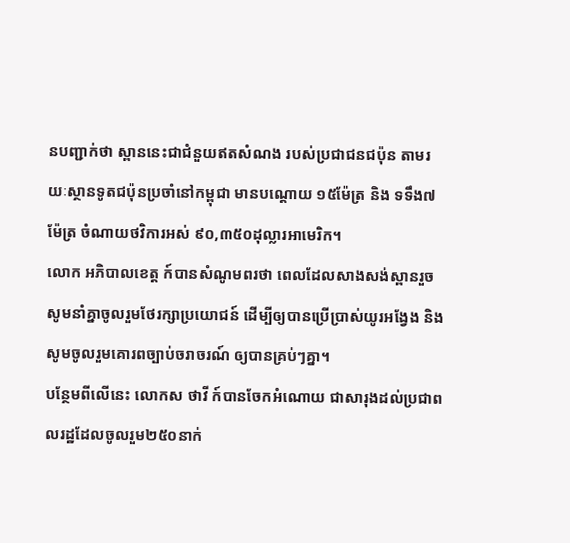នបញ្ជាក់ថា ស្ពាននេះជាជំនួយឥតសំណង របស់ប្រជាជនជប៉ុន តាមរយៈស្ថានទូតជប៉ុនប្រចាំនៅកម្ពុជា មានបណ្តោយ ១៥ម៉ែត្រ និង ទទឹង៧ម៉ែត្រ ចំណាយថវិការអស់ ៩០,៣៥០ដុល្លារអាមេរិក។
លោក អភិបាលខេត្ត ក៍បានសំណូមពរថា ពេលដែលសាងសង់ស្ពានរួច សូមនាំគ្នាចូលរួមថែរក្សាប្រយោជន៍ ដើម្បីឲ្យបានប្រើប្រាស់យូរអង្វែង និង សូមចូលរួមគោរពច្បាប់ចរាចរណ៍ ឲ្យបានគ្រប់ៗគ្នា។
បន្ថែមពីលើនេះ លោកស ថាវី ក៍បានចែកអំណោយ ជាសារុងដល់ប្រជាពលរដ្ឋដែលចូលរួម២៥០នាក់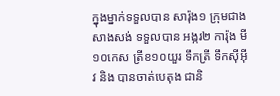ក្នុងម្នាក់ទទួលបាន សារ៉ុង១ ក្រុមជាងសាងសង់ ទទួលបាន អង្ករ២ ការ៉ុង មី១០កេស ត្រីខ១០យួរ ទឹកត្រី ទឹកស៊ីអ៊ីវ និង បានចាត់បេតុង ជានិ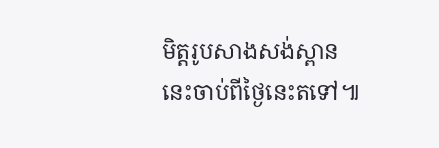មិត្តរូបសាងសង់ស្ពាននេះចាប់ពីថ្ងៃនេះតទៅ៕